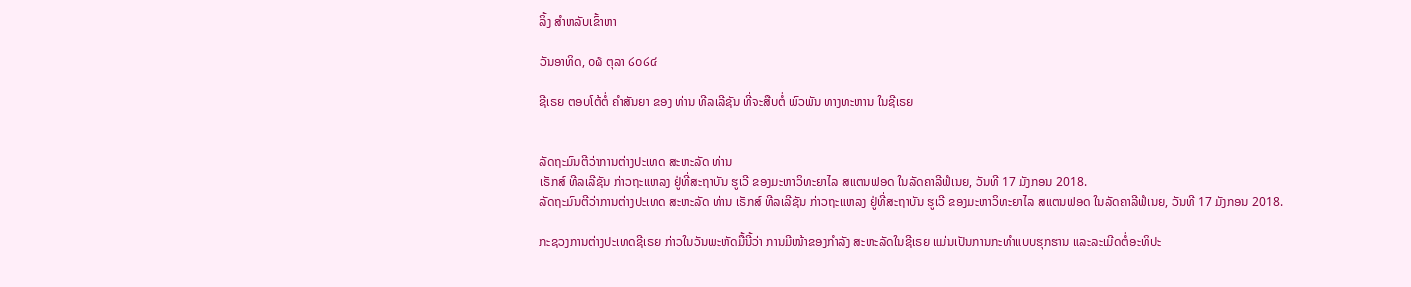ລິ້ງ ສຳຫລັບເຂົ້າຫາ

ວັນອາທິດ, ໐໖ ຕຸລາ ໒໐໒໔

ຊີເຣຍ ຕອບໂຕ້ຕໍ່ ຄຳສັນຍາ ຂອງ ທ່ານ ທີລເລີຊັນ ທີ່ຈະສືບຕໍ່ ພົວພັນ ທາງທະຫານ ໃນຊີເຣຍ


ລັດຖະມົນຕີວ່າການຕ່າງປະເທດ ສະຫະລັດ ທ່ານ
ເຣັກສ໌ ທີລເລີຊັນ ກ່າວຖະແຫລງ ຢູ່ທີ່ສະຖາບັນ ຮູເວີ ຂອງມະຫາວິທະຍາໄລ ສແຕນຟອດ ໃນລັດຄາລີຟໍເນຍ, ວັນທີ 17 ມັງກອນ 2018.
ລັດຖະມົນຕີວ່າການຕ່າງປະເທດ ສະຫະລັດ ທ່ານ ເຣັກສ໌ ທີລເລີຊັນ ກ່າວຖະແຫລງ ຢູ່ທີ່ສະຖາບັນ ຮູເວີ ຂອງມະຫາວິທະຍາໄລ ສແຕນຟອດ ໃນລັດຄາລີຟໍເນຍ, ວັນທີ 17 ມັງກອນ 2018.

ກະຊວງການຕ່າງປະເທດຊີເຣຍ ກ່າວໃນວັນພະຫັດມື້ນີ້ວ່າ ການມີໜ້າຂອງກຳລັງ ສະຫະລັດໃນຊີເຣຍ ແມ່ນເປັນການກະທຳແບບຮຸກຮານ ແລະລະເມີດຕໍ່ອະທິປະ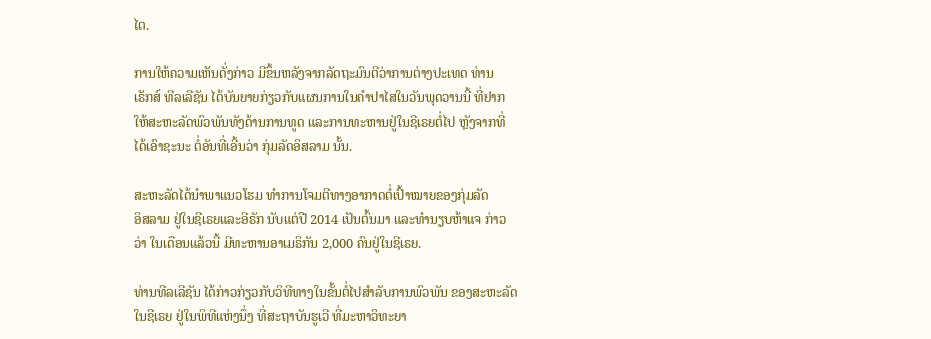ໄຕ.

ການໃຫ້ຄວາມເຫັນດັ່ງກ່າວ ມີຂຶ້ນຫລັງຈາກລັດຖະມົນຕີວ່າການຕ່າງປະເທດ ທ່ານ
ເຣັກສ໌ ທີລເລີຊັນ ໄດ້ບັນຍາຍກ່ຽວກັບແຜນການໃນຄຳປາໄສໃນວັນພຸດວານນີ້ ທີ່ຢາກ
ໃຫ້ສະຫະລັດພົວພັນທັງດ້ານການທູດ ແລະການທະຫານຢູ່ໃນຊີເຣຍຕໍ່ໄປ ຫຼັງຈາກທີ່
ໄດ້ເອົາຊະນະ ຕໍ່ອັນທີ່ເອີ້ນວ່າ ກຸ່ມລັດອິສລາມ ນັ້ນ.

ສະຫະລັດໄດ້ນຳພາແນວໂຮມ ທຳການໂຈມຕີທາງອາກາດຕໍ່ເປົ້າໝາຍຂອງກຸ່ມລັດ
ອິສລາມ ຢູ່ໃນຊີເຣຍແລະອີຣັກ ນັບແຕ່ປີ 2014 ເປັນຕົ້ນມາ ແລະທຳນຽບຫ້າແຈ ກ່າວ
ວ່າ ໃນເດືອນແລ້ວນີ້ ມີທະຫານອາເມຣິກັນ 2,000 ຄົນຢູ່ໃນຊີເຣຍ.

ທ່ານທີລເລີຊັນ ໄດ້ກ່າວກ່ຽວກັບວິທີທາງໃນຂັ້ນຕໍ່ໄປສຳລັບການພົວພັນ ຂອງສະຫະລັດ
ໃນຊີເຣຍ ຢູ່ໃນພິທີແຫ່ງນຶ່ງ ທີ່ສະຖາບັນຮູເວີ ທີ່ມະຫາວິທະຍາ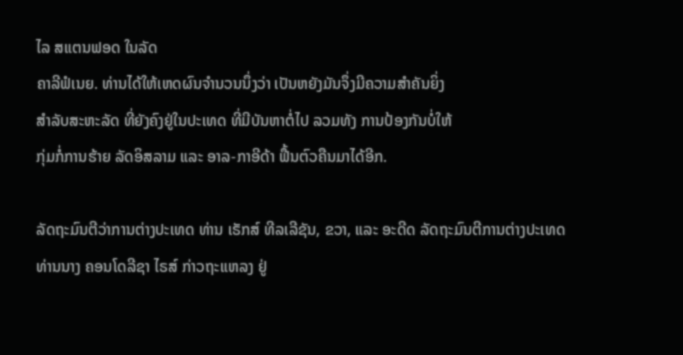ໄລ ສແຕນຟອດ ໃນລັດ
ຄາລີຟໍເນຍ. ທ່ານໄດ້ໃຫ້ເຫດຜົນຈຳນວນນຶ່ງວ່າ ເປັນຫຍັງມັນຈຶ່ງມີຄວາມສຳຄັນຍິ່ງ
ສຳລັບສະຫະລັດ ທີ່ຍັງຄົງຢູ່ໃນປະເທດ ທີ່ມີບັນຫາຕໍ່ໄປ ລວມທັງ ການປ້ອງກັນບໍ່ໃຫ້
ກຸ່ມກໍ່ການຮ້າຍ ລັດອິສລາມ ແລະ ອາລ-ກາອີດ້າ ຟື້ນຕົວຄືນມາໄດ້ອີກ.

ລັດຖະມົນຕີວ່າການຕ່າງປະເທດ ທ່ານ ເຣັກສ໌ ທີລເລີຊັນ, ຂວາ, ແລະ ອະດີດ ລັດຖະມົນຕີການຕ່າງປະເທດ ທ່ານນາງ ຄອນໂດລີຊາ ໄຣສ໌ ກ່າວຖະແຫລງ ຢູ່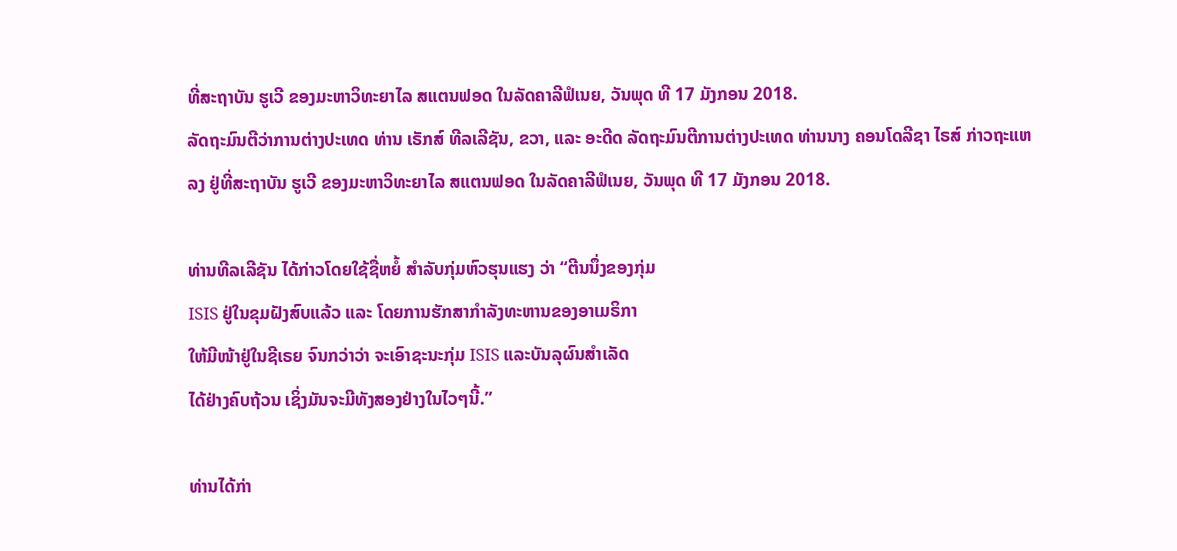ທີ່ສະຖາບັນ ຮູເວີ ຂອງມະຫາວິທະຍາໄລ ສແຕນຟອດ ໃນລັດຄາລີຟໍເນຍ, ວັນພຸດ ທີ 17 ມັງກອນ 2018.
ລັດຖະມົນຕີວ່າການຕ່າງປະເທດ ທ່ານ ເຣັກສ໌ ທີລເລີຊັນ, ຂວາ, ແລະ ອະດີດ ລັດຖະມົນຕີການຕ່າງປະເທດ ທ່ານນາງ ຄອນໂດລີຊາ ໄຣສ໌ ກ່າວຖະແຫລງ ຢູ່ທີ່ສະຖາບັນ ຮູເວີ ຂອງມະຫາວິທະຍາໄລ ສແຕນຟອດ ໃນລັດຄາລີຟໍເນຍ, ວັນພຸດ ທີ 17 ມັງກອນ 2018.

ທ່ານທີລເລີຊັນ ໄດ້ກ່າວໂດຍໃຊ້ຊື່ຫຍໍ້ ສຳລັບກຸ່ມຫົວຮຸນແຮງ ວ່າ “ຕີນນຶ່ງຂອງກຸ່ມ
ISIS ຢູ່ໃນຂຸມຝັງສົບແລ້ວ ແລະ ໂດຍການຮັກສາກຳລັງທະຫານຂອງອາເມຣິກາ
ໃຫ້ມີໜ້າຢູ່ໃນຊີເຣຍ ຈົນກວ່າວ່າ ຈະເອົາຊະນະກຸ່ມ ISIS ແລະບັນລຸຜົນສຳເລັດ
ໄດ້ຢ່າງຄົບຖ້ວນ ເຊິ່ງມັນຈະມີທັງສອງຢ່າງໃນໄວໆນີ້.”

ທ່ານໄດ້ກ່າ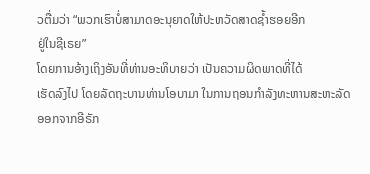ວຕື່ມວ່າ “ພວກເຮົາບໍ່ສາມາດອະນຸຍາດໃຫ້ປະຫວັດສາດຊ້ຳຮອຍອີກ
ຢູ່ໃນຊີເຣຍ”
ໂດຍການອ້າງເຖິງອັນທີ່ທ່ານອະທິບາຍວ່າ ເປັນຄວາມຜິດພາດທີ່ໄດ້
ເຮັດລົງໄປ ໂດຍລັດຖະບານທ່ານໂອບາມາ ໃນການຖອນກຳລັງທະຫານສະຫະລັດ
ອອກຈາກອີຣັກ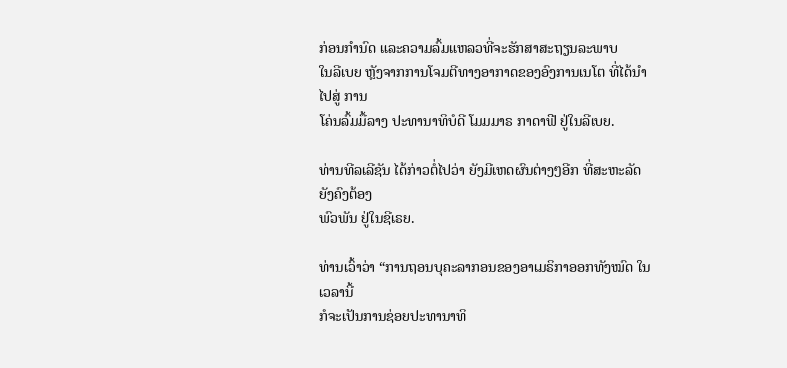ກ່ອນກຳນົດ ແລະຄວາມລົ້ມແຫລວທີ່ຈະຮັກສາສະຖຽນລະພາບ
ໃນລີເບຍ ຫຼັງຈາກການໂຈມຕີທາງອາກາດຂອງອົງການເນໂຕ ທີ່ໄດ້ນຳໄປສູ່ ການ
ໂຄ່ນລົ້ມມື້ລາງ ປະທານາທິບໍດີ ໂມມມາຣ ກາດາຟີ ຢູ່ໃນລີເບຍ.

ທ່ານທີລເລີຊັນ ໄດ້ກ່າວຕໍ່ໄປວ່າ ຍັງມີເຫດຜົນຕ່າງໆອີກ ທີ່ສະຫະລັດ ຍັງຄົງຕ້ອງ
ພົວພັນ ຢູ່ໃນຊີເຣຍ.

ທ່ານເວົ້າວ່າ “ການຖອນບຸຄະລາກອນຂອງອາເມຣິກາອອກທັງໝົດ ໃນເວລານີ້
ກໍຈະເປັນການຊ່ອຍປະທານາທິ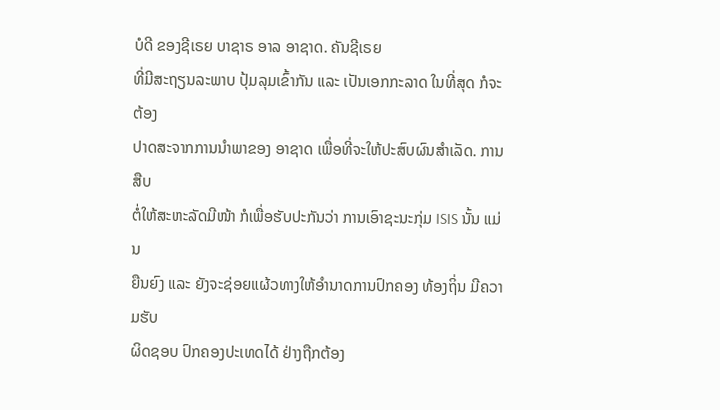ບໍດີ ຂອງຊີເຣຍ ບາຊາຣ ອາລ ອາຊາດ. ຄັນຊີເຣຍ
ທີ່ມີສະຖຽນລະພາບ ປຸ້ມລຸມເຂົ້າກັນ ແລະ ເປັນເອກກະລາດ ໃນທີ່ສຸດ ກໍຈະຕ້ອງ
ປາດສະຈາກການນຳພາຂອງ ອາຊາດ ເພື່ອທີ່ຈະໃຫ້ປະສົບຜົນສຳເລັດ. ການສືບ
ຕໍ່ໃຫ້ສະຫະລັດມີໜ້າ ກໍເພື່ອຮັບປະກັນວ່າ ການເອົາຊະນະກຸ່ມ ISIS ນັ້ນ ແມ່ນ
ຍືນຍົງ ແລະ ຍັງຈະຊ່ອຍແຜ້ວທາງໃຫ້ອຳນາດການປົກຄອງ ທ້ອງຖິ່ນ ມີຄວາມຮັບ
ຜິດຊອບ ປົກຄອງປະເທດໄດ້ ຢ່າງຖືກຕ້ອງ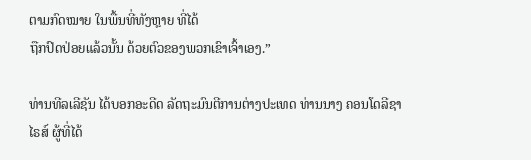ຕາມກົດໝາຍ ໃນພື້ນທີ່ທັງຫຼາຍ ທີ່ໄດ້
ຖືກປົດປ່ອຍແລ້ວນັ້ນ ດ້ວຍຕົວຂອງພວກເຂົາເຈົ້າເອງ.”

ທ່ານທີລເລີຊັນ ໄດ້ບອກອະດີດ ລັດຖະມົນຕີການຕ່າງປະເທດ ທ່ານນາງ ຄອນໂດລີຊາ
ໄຣສ໌ ຜູ້ທີ່ໄດ້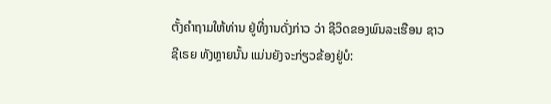ຕັ້ງຄຳຖາມໃຫ້ທ່ານ ຢູ່ທີ່ງານດັ່ງກ່າວ ວ່າ ຊີວິດຂອງພົນລະເຮືອນ ຊາວ
ຊີເຣຍ ທັງຫຼາຍນັ້ນ ແມ່ນຍັງຈະກ່ຽວຂ້ອງຢູ່ບໍ: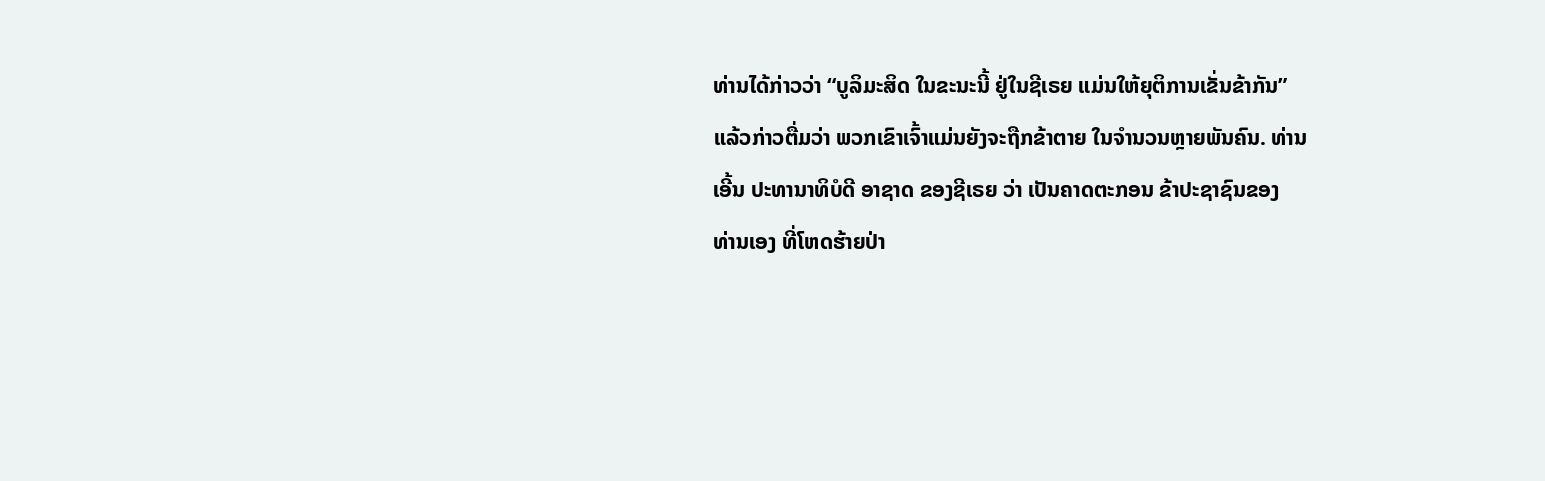ທ່ານໄດ້ກ່າວວ່າ “ບູລິມະສິດ ໃນຂະນະນີ້ ຢູ່ໃນຊີເຣຍ ແມ່ນໃຫ້ຍຸຕິການເຂັ່ນຂ້າກັນ”
ແລ້ວກ່າວຕື່ມວ່າ ພວກເຂົາເຈົ້າແມ່ນຍັງຈະຖືກຂ້າຕາຍ ໃນຈຳນວນຫຼາຍພັນຄົນ. ທ່ານ
ເອີ້ນ ປະທານາທິບໍດີ ອາຊາດ ຂອງຊີເຣຍ ວ່າ ເປັນຄາດຕະກອນ ຂ້າປະຊາຊົນຂອງ
ທ່ານເອງ ທີ່ໂຫດຮ້າຍປ່າ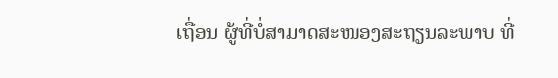ເຖື່ອນ ຜູ້ທີ່ບໍ່ສາມາດສະໜອງສະຖຽນລະພາບ ທີ່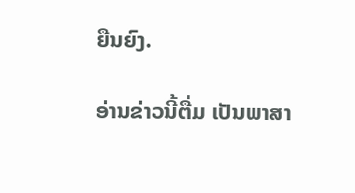ຍືນຍົງ.

ອ່ານຂ່າວນີ້ຕື່ມ ເປັນພາສາ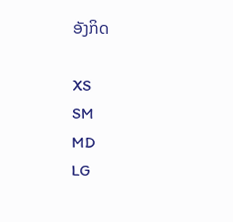ອັງກິດ

XS
SM
MD
LG